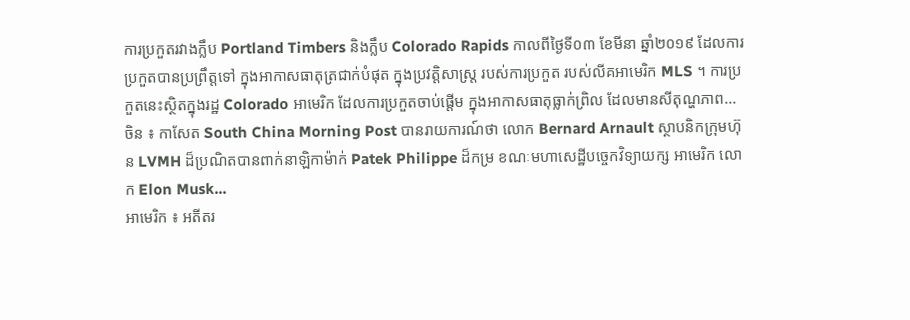ការប្រកួតរវាងក្លឹប Portland Timbers និងក្លឹប Colorado Rapids កាលពីថ្ងៃទី០៣ ខែមីនា ឆ្នាំ២០១៩ ដែលការប្រកួតបានប្រព្រឹត្តទៅ ក្នុងអាកាសធាតុត្រជាក់បំផុត ក្នុងប្រវត្តិសាស្ត្រ របស់ការប្រកួត របស់លីគអាមេរិក MLS ។ ការប្រកួតនេះស្ថិតក្នុងរដ្ឋ Colorado អាមេរិក ដែលការប្រកួតចាប់ផ្ដើម ក្នុងអាកាសធាតុធ្លាក់ព្រិល ដែលមានសីតុណ្ហភាព...
ចិន ៖ កាសែត South China Morning Post បានរាយការណ៍ថា លោក Bernard Arnault ស្ថាបនិកក្រុមហ៊ុន LVMH ដ៏ប្រណិតបានពាក់នាឡិកាម៉ាក់ Patek Philippe ដ៏កម្រ ខណៈមហាសេដ្ឋីបច្ចេកវិទ្យាយក្ស អាមេរិក លោក Elon Musk...
អាមេរិក ៖ អតីតរ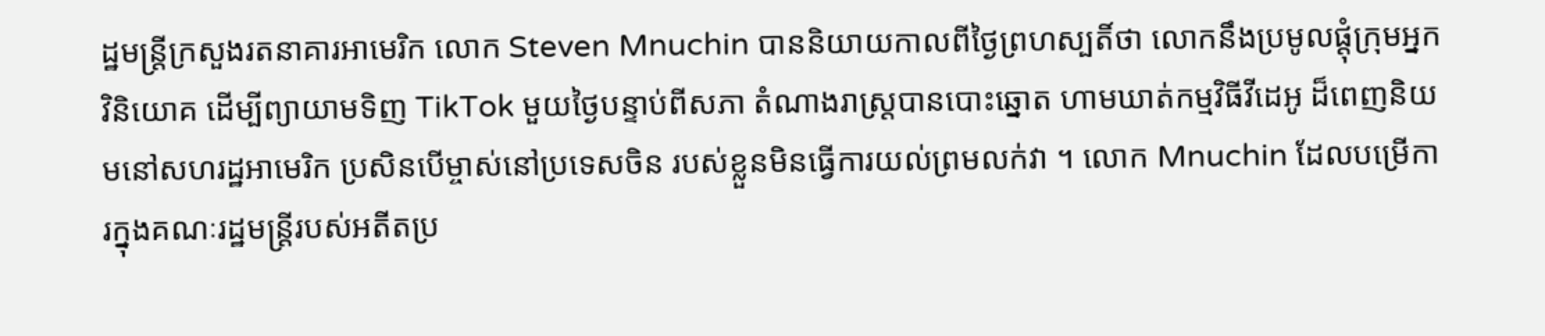ដ្ឋមន្ត្រីក្រសួងរតនាគារអាមេរិក លោក Steven Mnuchin បាននិយាយកាលពីថ្ងៃព្រហស្បតិ៍ថា លោកនឹងប្រមូលផ្តុំក្រុមអ្នកវិនិយោគ ដើម្បីព្យាយាមទិញ TikTok មួយថ្ងៃបន្ទាប់ពីសភា តំណាងរាស្រ្តបានបោះឆ្នោត ហាមឃាត់កម្មវិធីវីដេអូ ដ៏ពេញនិយមនៅសហរដ្ឋអាមេរិក ប្រសិនបើម្ចាស់នៅប្រទេសចិន របស់ខ្លួនមិនធ្វើការយល់ព្រមលក់វា ។ លោក Mnuchin ដែលបម្រើការក្នុងគណៈរដ្ឋមន្ត្រីរបស់អតីតប្រ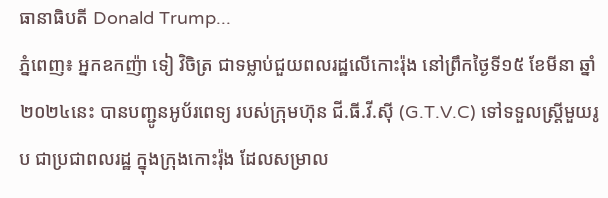ធានាធិបតី Donald Trump...
ភ្នំពេញ៖ អ្នកឧកញ៉ា ទៀ វិចិត្រ ជាទម្លាប់ជួយពលរដ្ឋលើកោះរ៉ុង នៅព្រឹកថ្ងៃទី១៥ ខែមីនា ឆ្នាំ២០២៤នេះ បានបញ្ជូនអូប័រពេទ្យ របស់ក្រុមហ៊ុន ជី.ធី.វី.ស៊ី (G.T.V.C) ទៅទទួលស្រ្តីមួយរូប ជាប្រជាពលរដ្ឋ ក្នុងក្រុងកោះរ៉ុង ដែលសម្រាល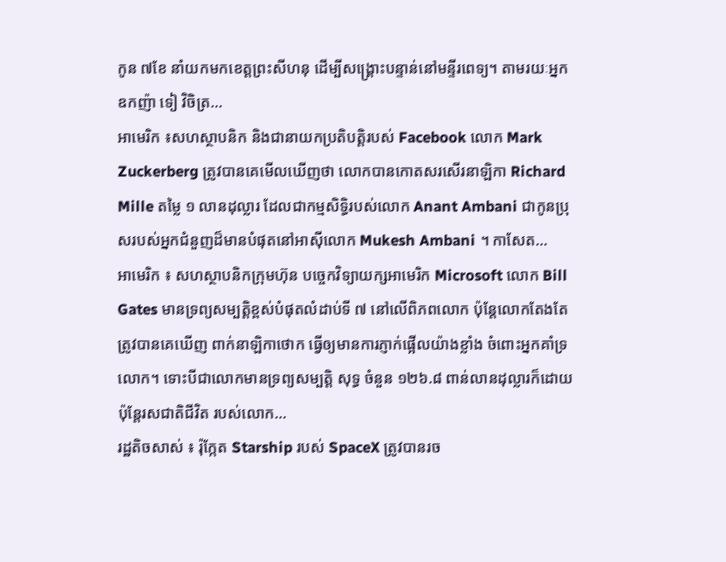កូន ៧ខែ នាំយកមកខេត្តព្រះសីហនុ ដើម្បីសង្គ្រោះបន្ទាន់នៅមន្ទីរពេទ្យ។ តាមរយៈអ្នកឧកញ៉ា ទៀ វិចិត្រ...
អាមេរិក ៖សហស្ថាបនិក និងជានាយកប្រតិបត្តិរបស់ Facebook លោក Mark Zuckerberg ត្រូវបានគេមើលឃើញថា លោកបានកោតសរសើរនាឡិកា Richard Mille តម្លៃ ១ លានដុល្លារ ដែលជាកម្មសិទ្ធិរបស់លោក Anant Ambani ជាកូនប្រុសរបស់អ្នកជំនួញដ៏មានបំផុតនៅអាស៊ីលោក Mukesh Ambani ។ កាសែត...
អាមេរិក ៖ សហស្ថាបនិកក្រុមហ៊ុន បច្ចេកវិទ្យាយក្សអាមេរិក Microsoft លោក Bill Gates មានទ្រព្យសម្បត្តិខ្ពស់បំផុតលំដាប់ទី ៧ នៅលើពិភពលោក ប៉ុន្តែលោកតែងតែត្រូវបានគេឃើញ ពាក់នាឡិកាថោក ធ្វើឲ្យមានការភ្ញាក់ផ្អើលយ៉ាងខ្លាំង ចំពោះអ្នកគាំទ្រលោក។ ទោះបីជាលោកមានទ្រព្យសម្បត្តិ សុទ្ធ ចំនួន ១២៦.៨ ពាន់លានដុល្លារក៏ដោយ ប៉ុន្តែរសជាតិជីវិត របស់លោក...
រដ្ឋតិចសាស់ ៖ រ៉ុក្កែត Starship របស់ SpaceX ត្រូវបានរច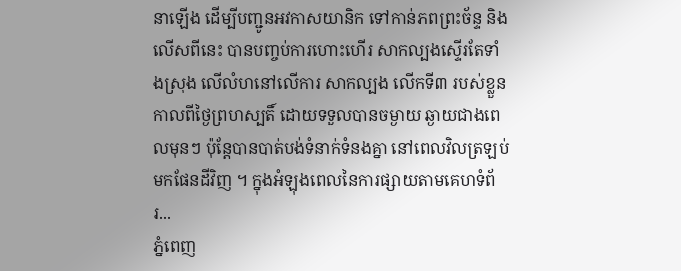នាឡើង ដើម្បីបញ្ជូនអវកាសយានិក ទៅកាន់ភពព្រះច័ន្ទ និងលើសពីនេះ បានបញ្ចប់ការហោះហើរ សាកល្បងស្ទើរតែទាំងស្រុង លើលំហនៅលើការ សាកល្បង លើកទី៣ របស់ខ្លួនកាលពីថ្ងៃព្រហស្បតិ៍ ដោយទទួលបានចម្ងាយ ឆ្ងាយជាងពេលមុនៗ ប៉ុន្តែបានបាត់បង់ទំនាក់ទំនងគ្នា នៅពេលវិលត្រឡប់មកផែនដីវិញ ។ ក្នុងអំឡុងពេលនៃការផ្សាយតាមគេហទំព័រ...
ភ្នំពេញ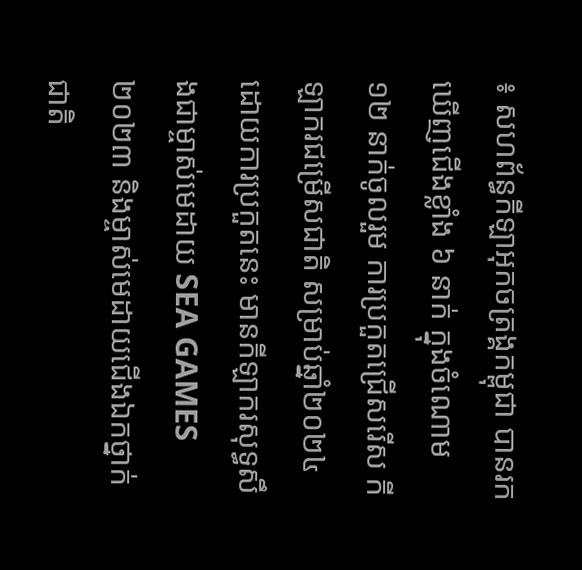៖ សហព័ន្ធកីឡាអុកចត្រង្គកម្ពុជា បានរកឃើញជើងខ្លាំង ៦ នាក់ ក្នុងចំណោម ១២ នាក់ចូលរួម ការប្រកួតជ្រើសរើស កីឡាករជម្រើសជាតិ សម្រាប់ឆ្នាំ២០២៤ ដោយការប្រកួតនេះ មានកីឡាករសុទ្ធសឹងជាម្ចាស់មេដាយ SEA GAMES ២០២៣ និងម្ចាស់មេដាយជើងឯកថ្នាក់ជាតិ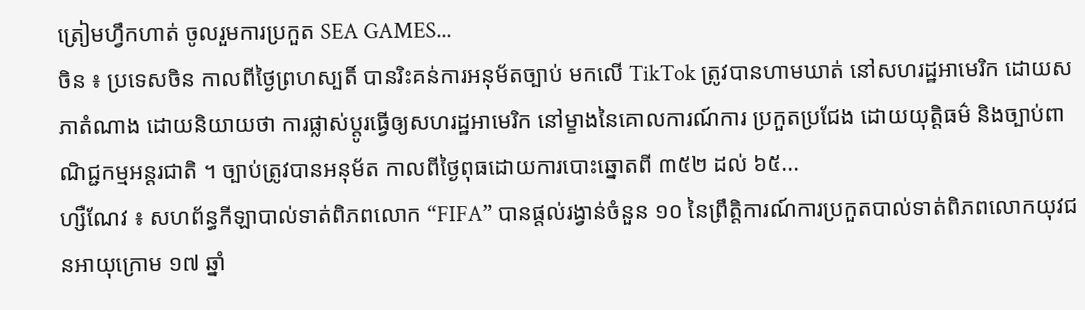ត្រៀមហ្វឹកហាត់ ចូលរួមការប្រកួត SEA GAMES...
ចិន ៖ ប្រទេសចិន កាលពីថ្ងៃព្រហស្បតិ៍ បានរិះគន់ការអនុម័តច្បាប់ មកលើ TikTok ត្រូវបានហាមឃាត់ នៅសហរដ្ឋអាមេរិក ដោយសភាតំណាង ដោយនិយាយថា ការផ្លាស់ប្តូរធ្វើឲ្យសហរដ្ឋអាមេរិក នៅម្ខាងនៃគោលការណ៍ការ ប្រកួតប្រជែង ដោយយុត្តិធម៌ និងច្បាប់ពាណិជ្ជកម្មអន្តរជាតិ ។ ច្បាប់ត្រូវបានអនុម័ត កាលពីថ្ងៃពុធដោយការបោះឆ្នោតពី ៣៥២ ដល់ ៦៥...
ហ្សឺណែវ ៖ សហព័ន្ធកីឡាបាល់ទាត់ពិភពលោក “FIFA” បានផ្តល់រង្វាន់ចំនួន ១០ នៃព្រឹត្តិការណ៍ការប្រកួតបាល់ទាត់ពិភពលោកយុវជនអាយុក្រោម ១៧ ឆ្នាំ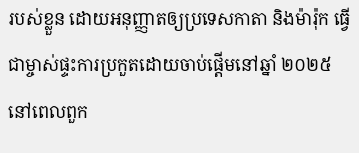របស់ខ្លួន ដោយអនុញ្ញាតឲ្យប្រទេសកាតា និងម៉ារ៉ុក ធ្វើជាម្ចាស់ផ្ទះការប្រកួតដោយចាប់ផ្តើមនៅឆ្នាំ ២០២៥ នៅពេលពួក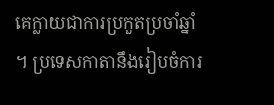គេក្លាយជាការប្រកួតប្រចាំឆ្នាំ ។ ប្រទេសកាតានឹងរៀបចំការ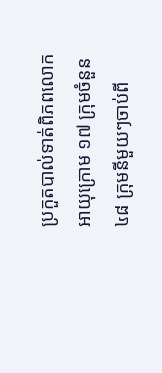ប្រកួតបាល់ទាត់ពិភពលោក អាយុក្រោម ១៧ ក្រុមចំនួន ៤៨ ក្រុមនីមួយៗចាប់ពី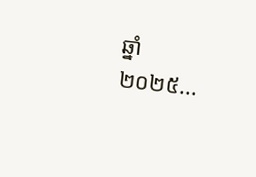ឆ្នាំ ២០២៥...